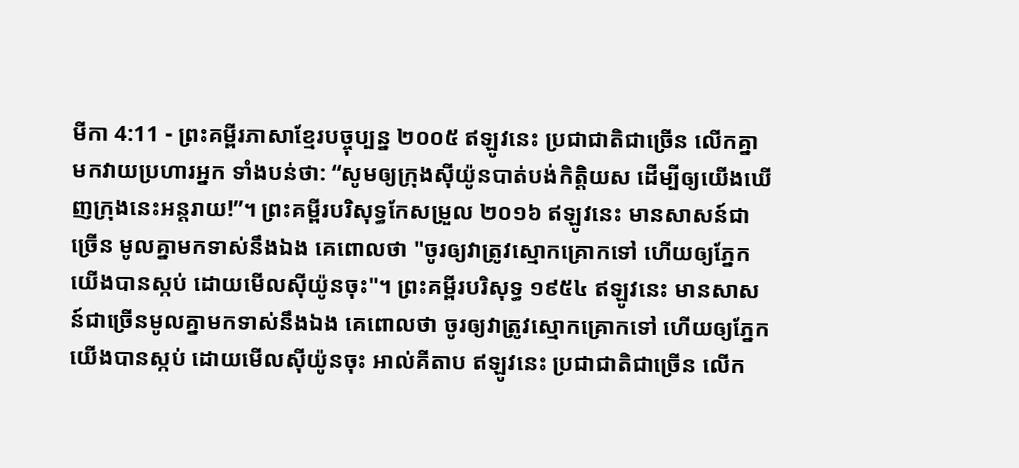មីកា 4:11 - ព្រះគម្ពីរភាសាខ្មែរបច្ចុប្បន្ន ២០០៥ ឥឡូវនេះ ប្រជាជាតិជាច្រើន លើកគ្នាមកវាយប្រហារអ្នក ទាំងបន់ថា: “សូមឲ្យក្រុងស៊ីយ៉ូនបាត់បង់កិត្តិយស ដើម្បីឲ្យយើងឃើញក្រុងនេះអន្តរាយ!”។ ព្រះគម្ពីរបរិសុទ្ធកែសម្រួល ២០១៦ ឥឡូវនេះ មានសាសន៍ជាច្រើន មូលគ្នាមកទាស់នឹងឯង គេពោលថា "ចូរឲ្យវាត្រូវស្មោកគ្រោកទៅ ហើយឲ្យភ្នែកយើងបានស្កប់ ដោយមើលស៊ីយ៉ូនចុះ"។ ព្រះគម្ពីរបរិសុទ្ធ ១៩៥៤ ឥឡូវនេះ មានសាសន៍ជាច្រើនមូលគ្នាមកទាស់នឹងឯង គេពោលថា ចូរឲ្យវាត្រូវស្មោកគ្រោកទៅ ហើយឲ្យភ្នែកយើងបានស្កប់ ដោយមើលស៊ីយ៉ូនចុះ អាល់គីតាប ឥឡូវនេះ ប្រជាជាតិជាច្រើន លើក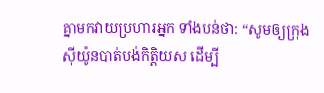គ្នាមកវាយប្រហារអ្នក ទាំងបន់ថា: “សូមឲ្យក្រុងស៊ីយ៉ូនបាត់បង់កិត្តិយស ដើម្បី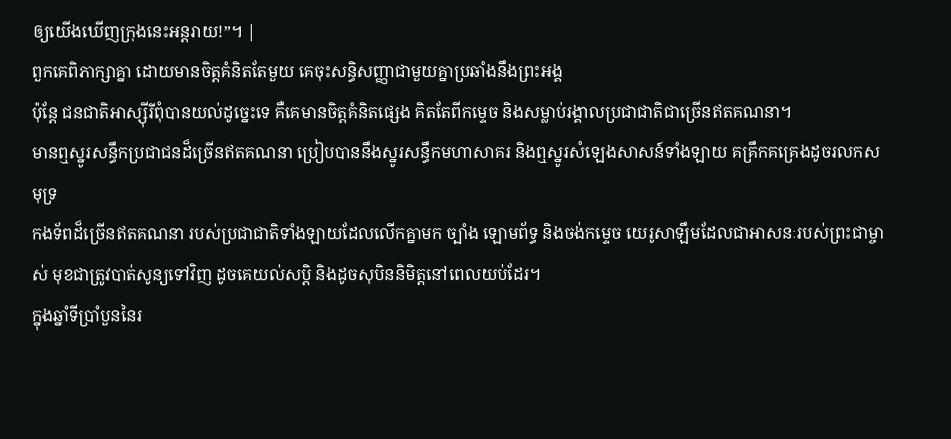ឲ្យយើងឃើញក្រុងនេះអន្តរាយ!”។ |
ពួកគេពិភាក្សាគ្នា ដោយមានចិត្តគំនិតតែមួយ គេចុះសន្ធិសញ្ញាជាមួយគ្នាប្រឆាំងនឹងព្រះអង្គ
ប៉ុន្តែ ជនជាតិអាស្ស៊ីរីពុំបានយល់ដូច្នេះទេ គឺគេមានចិត្តគំនិតផ្សេង គិតតែពីកម្ទេច និងសម្លាប់រង្គាលប្រជាជាតិជាច្រើនឥតគណនា។
មានឮស្នូរសន្ធឹកប្រជាជនដ៏ច្រើនឥតគណនា ប្រៀបបាននឹងស្នូរសន្ធឹកមហាសាគរ និងឮស្នូរសំឡេងសាសន៍ទាំងឡាយ គគ្រឹកគគ្រេងដូចរលកសមុទ្រ
កងទ័ពដ៏ច្រើនឥតគណនា របស់ប្រជាជាតិទាំងឡាយដែលលើកគ្នាមក ច្បាំង ឡោមព័ទ្ធ និងចង់កម្ទេច យេរូសាឡឹមដែលជាអាសនៈរបស់ព្រះជាម្ចាស់ មុខជាត្រូវបាត់សូន្យទៅវិញ ដូចគេយល់សប្ដិ និងដូចសុបិននិមិត្តនៅពេលយប់ដែរ។
ក្នុងឆ្នាំទីប្រាំបួននៃរ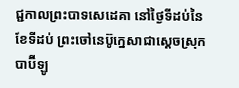ជ្ជកាលព្រះបាទសេដេគា នៅថ្ងៃទីដប់នៃខែទីដប់ ព្រះចៅនេប៊ូក្នេសាជាស្ដេចស្រុកបាប៊ីឡូ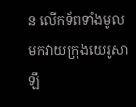ន លើកទ័ពទាំងមូលមកវាយក្រុងយេរូសាឡឹ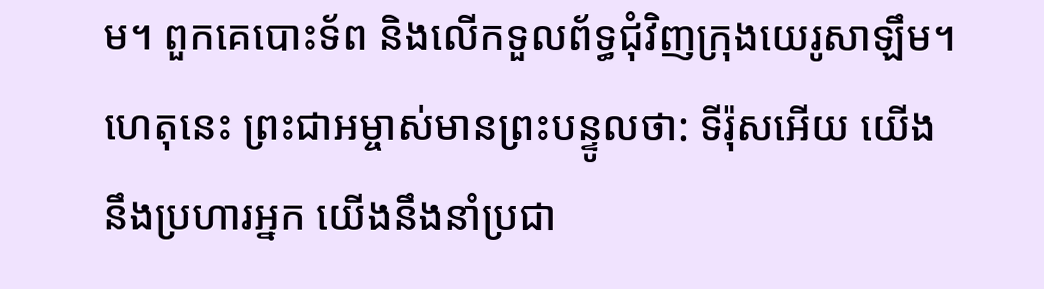ម។ ពួកគេបោះទ័ព និងលើកទួលព័ទ្ធជុំវិញក្រុងយេរូសាឡឹម។
ហេតុនេះ ព្រះជាអម្ចាស់មានព្រះបន្ទូលថា: ទីរ៉ុសអើយ យើងនឹងប្រហារអ្នក យើងនឹងនាំប្រជា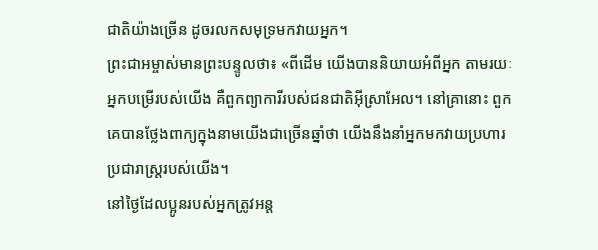ជាតិយ៉ាងច្រើន ដូចរលកសមុទ្រមកវាយអ្នក។
ព្រះជាអម្ចាស់មានព្រះបន្ទូលថា៖ «ពីដើម យើងបាននិយាយអំពីអ្នក តាមរយៈអ្នកបម្រើរបស់យើង គឺពួកព្យាការីរបស់ជនជាតិអ៊ីស្រាអែល។ នៅគ្រានោះ ពួកគេបានថ្លែងពាក្យក្នុងនាមយើងជាច្រើនឆ្នាំថា យើងនឹងនាំអ្នកមកវាយប្រហារប្រជារាស្ត្ររបស់យើង។
នៅថ្ងៃដែលប្អូនរបស់អ្នកត្រូវអន្ត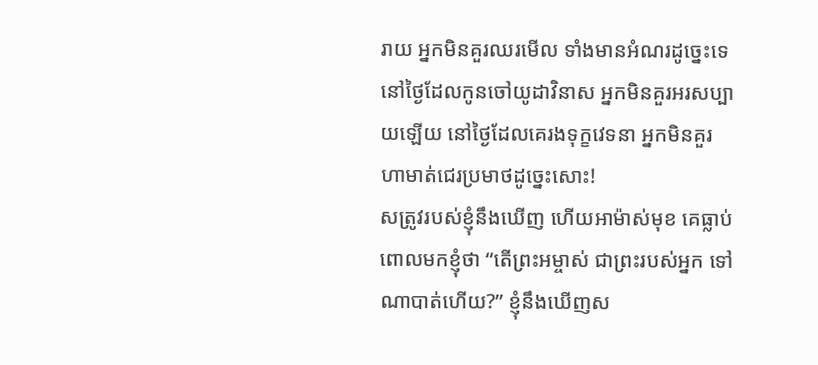រាយ អ្នកមិនគួរឈរមើល ទាំងមានអំណរដូច្នេះទេ នៅថ្ងៃដែលកូនចៅយូដាវិនាស អ្នកមិនគួរអរសប្បាយឡើយ នៅថ្ងៃដែលគេរងទុក្ខវេទនា អ្នកមិនគួរហាមាត់ជេរប្រមាថដូច្នេះសោះ!
សត្រូវរបស់ខ្ញុំនឹងឃើញ ហើយអាម៉ាស់មុខ គេធ្លាប់ពោលមកខ្ញុំថា “តើព្រះអម្ចាស់ ជាព្រះរបស់អ្នក ទៅណាបាត់ហើយ?” ខ្ញុំនឹងឃើញស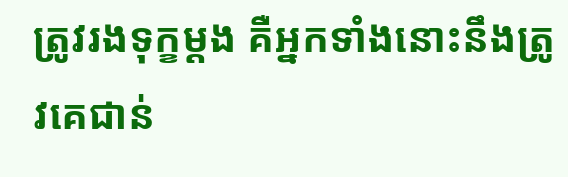ត្រូវរងទុក្ខម្ដង គឺអ្នកទាំងនោះនឹងត្រូវគេជាន់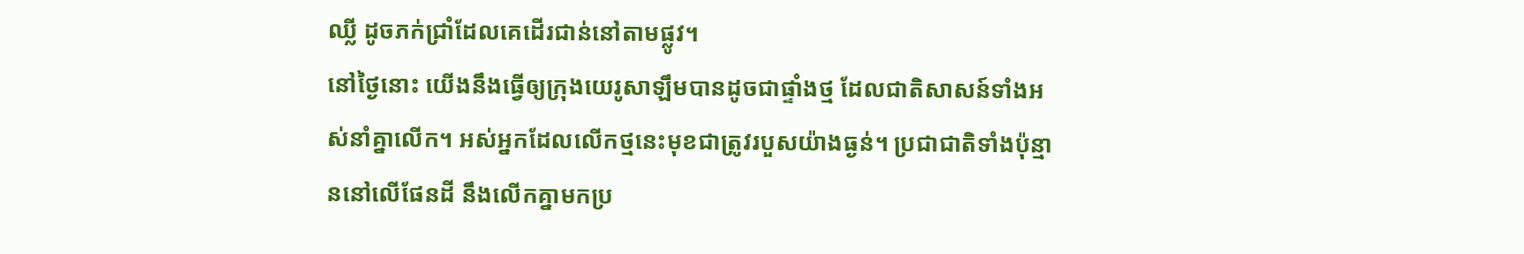ឈ្លី ដូចភក់ជ្រាំដែលគេដើរជាន់នៅតាមផ្លូវ។
នៅថ្ងៃនោះ យើងនឹងធ្វើឲ្យក្រុងយេរូសាឡឹមបានដូចជាផ្ទាំងថ្ម ដែលជាតិសាសន៍ទាំងអស់នាំគ្នាលើក។ អស់អ្នកដែលលើកថ្មនេះមុខជាត្រូវរបួសយ៉ាងធ្ងន់។ ប្រជាជាតិទាំងប៉ុន្មាននៅលើផែនដី នឹងលើកគ្នាមកប្រ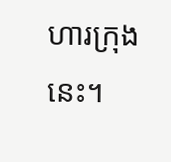ហារក្រុងនេះ។